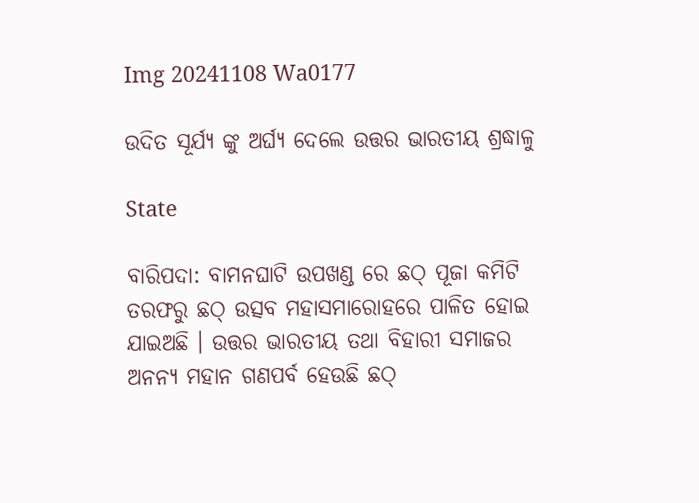Img 20241108 Wa0177

ଉଦିତ ସୂର୍ଯ୍ୟ ଙ୍କୁ ଅର୍ଘ୍ୟ ଦେଲେ ଉତ୍ତର ଭାରତୀୟ ଶ୍ରଦ୍ଧାଳୁ

State

ବାରିପଦା: ବାମନଘାଟି ଉପଖଣ୍ଡ ରେ ଛଠ୍ ପୂଜା କମିଟି ତରଫରୁ ଛଠ୍ ଉତ୍ସବ ମହାସମାରୋହରେ ପାଳିତ ହୋଇ ଯାଇଅଛି । ଉତ୍ତର ଭାରତୀୟ ତଥା ବିହାରୀ ସମାଜର ଅନନ୍ୟ ମହାନ ଗଣପର୍ବ ହେଉଛି ଛଠ୍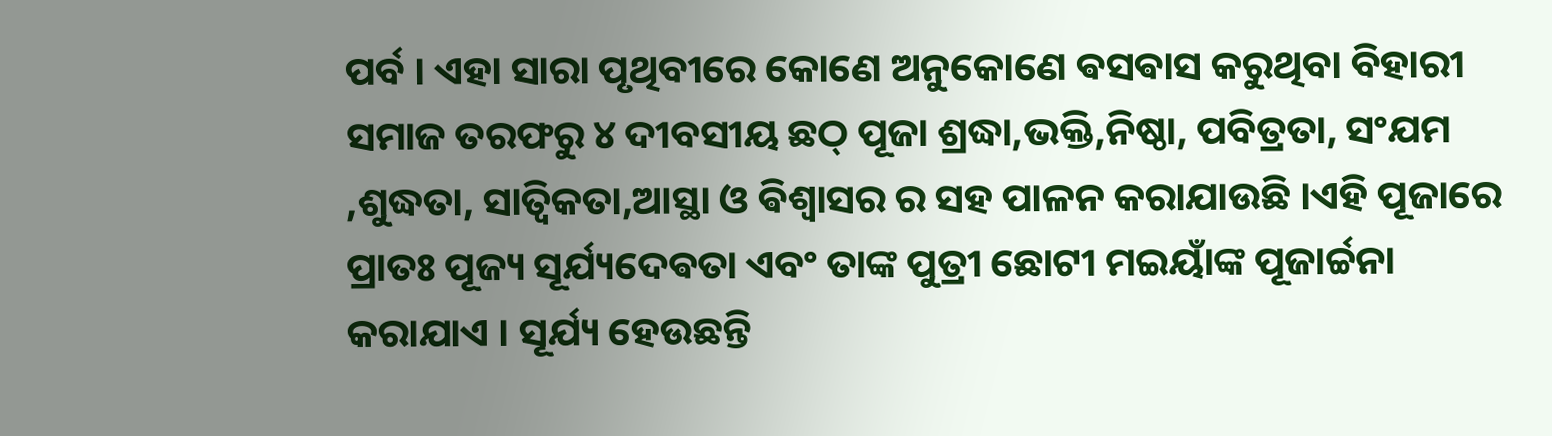ପର୍ବ । ଏହା ସାରା ପୃଥିବୀରେ କୋଣେ ଅନୁକୋଣେ ଵସଵାସ କରୁଥିବା ବିହାରୀ ସମାଜ ତରଫରୁ ୪ ଦୀବସୀୟ ଛଠ୍ ପୂଜା ଶ୍ରଦ୍ଧା,ଭକ୍ତି,ନିଷ୍ଠା, ପବିତ୍ରତା, ସଂଯମ ,ଶୁଦ୍ଧତା, ସାତ୍ବିକତା,ଆସ୍ଥା ଓ ଵିଶ୍ବାସର ର ସହ ପାଳନ କରାଯାଉଛି ।ଏହି ପୂଜାରେ ପ୍ରାତଃ ପୂଜ୍ୟ ସୂର୍ଯ୍ୟଦେଵତା ଏବଂ ତାଙ୍କ ପୁତ୍ରୀ ଛୋଟୀ ମଇୟାଁଙ୍କ ପୂଜାର୍ଚ୍ଚନା କରାଯାଏ । ସୂର୍ଯ୍ୟ ହେଉଛନ୍ତି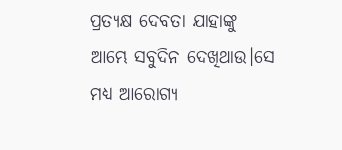ପ୍ରତ୍ୟକ୍ଷ ଦେବତା ଯାହାଙ୍କୁ ଆମ୍ଭେ ସବୁଦିନ ଦେଖିଥାଉ।ସେ ମଧ୍ୟ ଆରୋଗ୍ୟ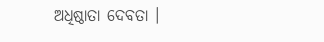ଅଧିଷ୍ଠାତା ଦେବତା ।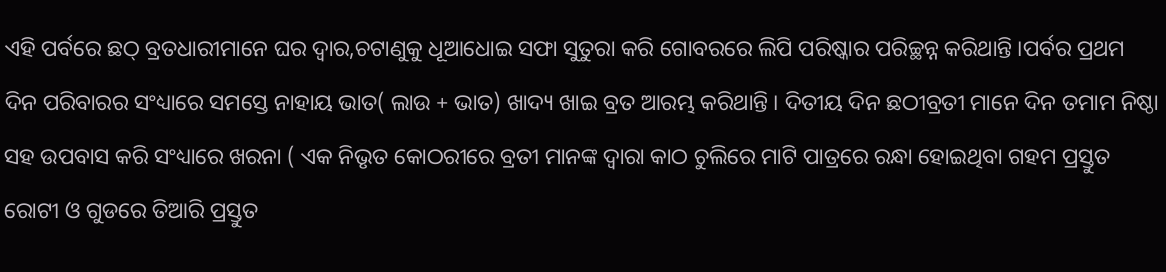ଏହି ପର୍ବରେ ଛଠ୍ ବ୍ରତଧାରୀମାନେ ଘର ଦ୍ବାର,ଚଟାଣୁକୁ ଧୂଆଧୋଇ ସଫା ସୁତୁରା କରି ଗୋବରରେ ଲିପି ପରିଷ୍କାର ପରିଚ୍ଛନ୍ନ କରିଥାନ୍ତି ।ପର୍ବର ପ୍ରଥମ ଦିନ ପରିବାରର ସଂଧ୍ୟାରେ ସମସ୍ତେ ନାହାୟ ଭାତ( ଲାଉ + ଭାତ) ଖାଦ୍ୟ ଖାଇ ବ୍ରତ ଆରମ୍ଭ କରିଥାନ୍ତି । ଦିତୀୟ ଦିନ ଛଠୀବ୍ରତୀ ମାନେ ଦିନ ତମାମ ନିଷ୍ଠା ସହ ଉପବାସ କରି ସଂଧ୍ୟାରେ ଖରନା ( ଏକ ନିଭୃତ କୋଠରୀରେ ବ୍ରତୀ ମାନଙ୍କ ଦ୍ବାରା କାଠ ଚୁଲିରେ ମାଟି ପାତ୍ରରେ ରନ୍ଧା ହୋଇଥିବା ଗହମ ପ୍ରସ୍ତୁତ ରୋଟୀ ଓ ଗୁଡରେ ତିଆରି ପ୍ରସ୍ତୁତ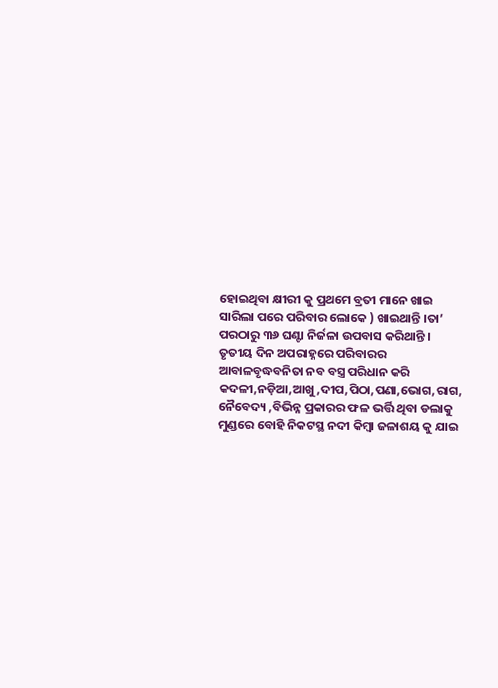ହୋଇଥିବା କ୍ଷୀରୀ କୁ ପ୍ରଥମେ ବ୍ରତୀ ମାନେ ଖାଇ ସାରିଲା ପରେ ପରିବାର ଲୋକେ ) ଖାଇଥାନ୍ତି ।ତା’ ପରଠାରୁ ୩୬ ଘଣ୍ଟା ନିର୍ଜଳା ଉପବାସ କରିଥାନ୍ତି । ତୃତୀୟ ଦିନ ଅପରାହ୍ନରେ ପରିବାରର ଆବାଳବୃଦ୍ଧବନିତା ନବ ବସ୍ତ୍ର ପରିଧାନ କରି କଦଳୀ,ନଡ଼ିଆ,ଆଖୁ,ଦୀପ,ପିଠା,ପଣା,ଭୋଗ,ରାଗ, ନୈବେଦ୍ୟ ,ବିଭିନ୍ନ ପ୍ରକାରର ଫଳ ଭର୍ତ୍ତି ଥିବା ଡଲାକୁ ମୁଣ୍ଡରେ ବୋହି ନିକଟସ୍ଥ ନଦୀ କିମ୍ଵା ଜଳାଶୟ କୁ ଯାଇ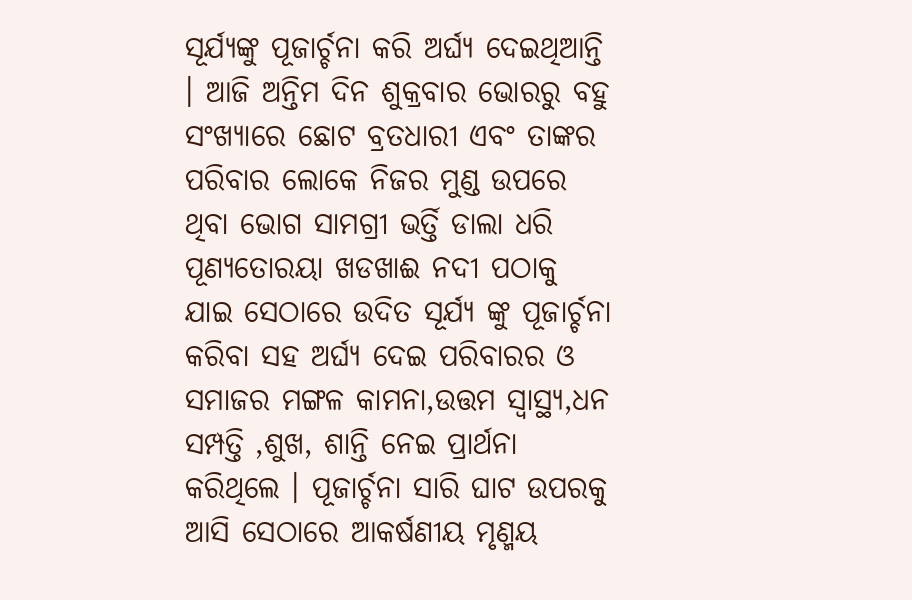ସୂର୍ଯ୍ୟଙ୍କୁ ପୂଜାର୍ଚ୍ଚନା କରି ଅର୍ଘ୍ୟ ଦେଇଥିଆନ୍ତି । ଆଜି ଅନ୍ତିମ ଦିନ ଶୁକ୍ରବାର ଭୋରରୁ ବହୁ ସଂଖ୍ୟାରେ ଛୋଟ ବ୍ରତଧାରୀ ଏବଂ ତାଙ୍କର ପରିବାର ଲୋକେ ନିଜର ମୁଣ୍ଡ ଉପରେ ଥିବା ଭୋଗ ସାମଗ୍ରୀ ଭର୍ତ୍ତି ଡାଲା ଧରି ପୂଣ୍ଯତୋରୟା ଖଡଖାଈ ନଦୀ ପଠାକୁ ଯାଇ ସେଠାରେ ଉଦିତ ସୂର୍ଯ୍ୟ ଙ୍କୁ ପୂଜାର୍ଚ୍ଚନା କରିବା ସହ ଅର୍ଘ୍ୟ ଦେଇ ପରିବାରର ଓ ସମାଜର ମଙ୍ଗଳ କାମନା,ଉତ୍ତମ ସ୍ଵାସ୍ଥ୍ୟ,ଧନ ସମ୍ପତ୍ତି ,ଶୁଖ, ଶାନ୍ତି ନେଇ ପ୍ରାର୍ଥନା କରିଥିଲେ । ପୂଜାର୍ଚ୍ଚନା ସାରି ଘାଟ ଉପରକୁ ଆସି ସେଠାରେ ଆକର୍ଷଣୀୟ ମୃଣ୍ମୟ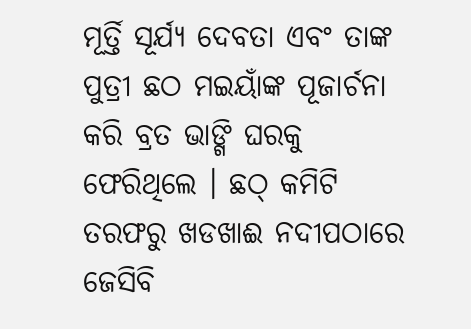ମୂର୍ତ୍ତି ସୂର୍ଯ୍ୟ ଦେବତା ଏବଂ ତାଙ୍କ ପୁତ୍ରୀ ଛଠ ମଇୟାଁଙ୍କ ପୂଜାର୍ଚନା କରି ବ୍ରତ ଭାଙ୍ଗି ଘରକୁ ଫେରିଥିଲେ । ଛଠ୍ କମିଟି ତରଫରୁ ଖଡଖାଈ ନଦୀପଠାରେ ଜେସିବି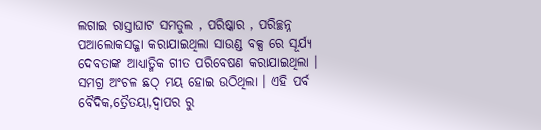ଲଗାଇ ରାସ୍ତାଘାଟ ସମତୁଲ , ପରିଷ୍କାର , ପରିଚ୍ଛନ୍ନ ପଆଲୋକସଜ୍ଜା କରାଯାଇଥିଲା ସାଉଣ୍ଡ ବକ୍ସ ରେ ସୂର୍ଯ୍ୟ ଦେବତାଙ୍କ ଆଧ୍ୟାତ୍ମିକ ଗୀତ ପରିବେଷଣ କରାଯାଇଥିଲା । ସମଗ୍ର ଅଂଚଳ ଛଠ୍ ମୟ ହୋଇ ଉଠିଥିଲା । ଏହି ପର୍ବ ବୈଦିକ,ତ୍ରୈତୟା,ଦ୍ଵାପର ରୁ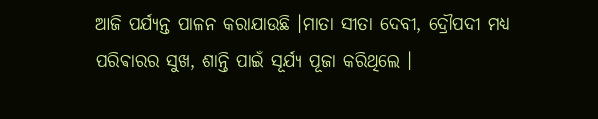ଆଜି ପର୍ଯ୍ୟନ୍ତ ପାଳନ କରାଯାଉଛି ।ମାତା ସୀତା ଦେବୀ, ଦ୍ରୌପଦୀ ମଧ୍ୟ ପରିଵାରର‌ ସୁଖ, ଶାନ୍ତି ପାଇଁ ସୂର୍ଯ୍ୟ ପୂଜା କରିଥିଲେ ।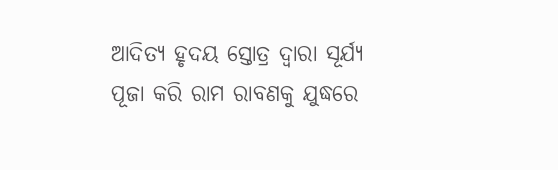ଆଦିତ୍ୟ ହୃଦୟ ସ୍ତୋତ୍ର ଦ୍ଵାରା ସୂର୍ଯ୍ୟ ପୂଜା କରି ରାମ ରାବଣକୁ ଯୁଦ୍ଧରେ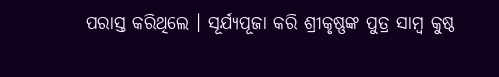ପରାସ୍ତ କରିଥିଲେ । ସୂର୍ଯ୍ୟପୂଜା କରି ଶ୍ରୀକୃଷ୍ଣଙ୍କ ପୁତ୍ର ସାମ୍ବ କୁଷ୍ଠ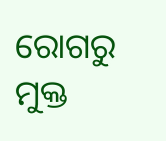ରୋଗରୁ ମୁକ୍ତ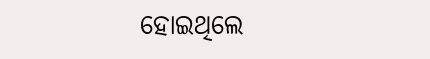ହୋଇଥିଲେ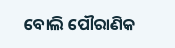ବୋଲି ପୌରାଣିକ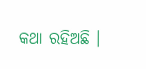କଥା ରହିଅଛି ।